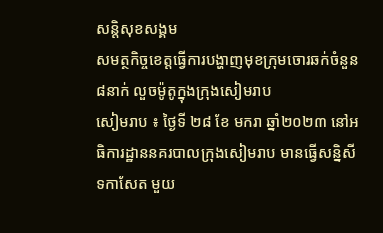សន្តិសុខសង្គម
សមត្ថកិច្ចខេត្តធ្វើការបង្ហាញមុខក្រុមចោរឆក់ចំនួន៨នាក់ លួចម៉ូតូក្នុងក្រុងសៀមរាប
សៀមរាប ៖ ថ្ងៃទី ២៨ ខែ មករា ឆ្នាំ២០២៣ នៅអធិការដ្ឋាននគរបាលក្រុងសៀមរាប មានធ្វើសន្និសីទកាសែត មួយ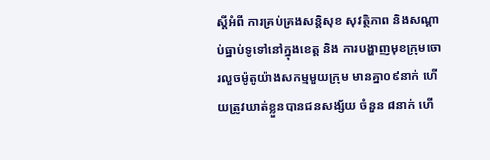ស្ដីអំពី ការគ្រប់គ្រងសន្តិសុខ សុវត្ថិភាព និងសណ្ដាប់ធ្នាប់ទូទៅនៅក្នុងខេត្ត និង ការបង្ហាញមុខក្រុមចោរលួចម៉ូតូយ៉ាងសកម្មមួយក្រុម មានគ្នា០៩នាក់ ហើយត្រូវឃាត់ខ្លួនបានជនសង្ស័យ ចំនួន ៨នាក់ ហើ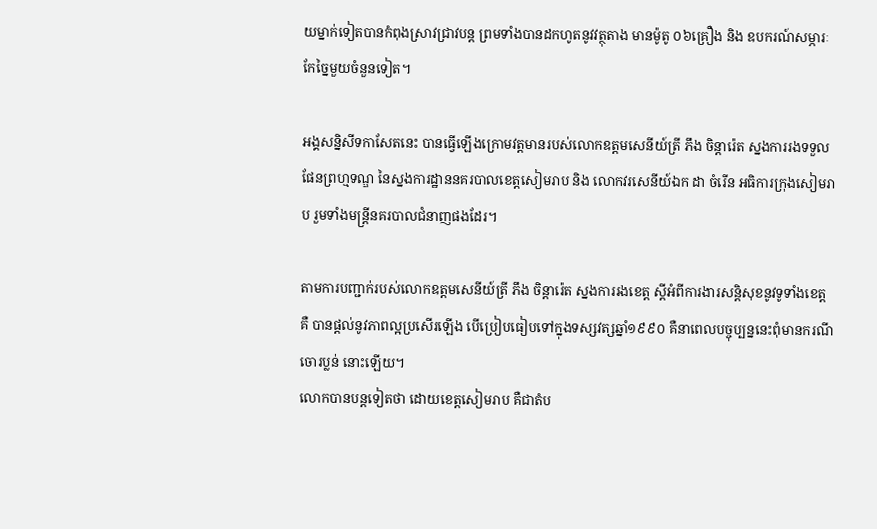យម្នាក់ទៀតបានកំពុងស្រាវជ្រាវបន្ត ព្រមទាំងបានដកហូតនូវវត្ថុតាង មានម៉ូតូ ០៦គ្រឿង និង ឧបករណ៍សម្ភារៈកែច្នៃមួយចំនួនទៀត។

អង្គសន្និសីទកាសែតនេះ បានធ្វើឡើងក្រោមវត្តមានរបស់លោកឧត្តមសេនីយ៍ត្រី ភឹង ចិន្តារ៉េត ស្នងការរងទទួលផែនព្រហ្មទណ្ឌ នៃស្នងការដ្ឋាននគរបាលខេត្តសៀមរាប និង លោកវរសេនីយ៍ឯក ដា ចំរើន អធិការក្រុងសៀមរាប រួមទាំងមន្ត្រីនគរបាលជំនាញផងដែរ។

តាមការបញ្ជាក់របស់លោកឧត្តមសេនីយ៍ត្រី ភឹង ចិន្តារ៉េត ស្នងការរងខេត្ត ស្តីអំពីការងារសន្តិសុខនូវទូទាំងខេត្ត គឺ បានផ្តល់នូវភាពល្អប្រសើរឡើង បើប្រៀបធៀបទៅក្នុងទស្សវត្សឆ្នាំ១៩៩០ គឺនាពេលបច្ចុប្បន្ននេះពុំមានករណីចោរប្លន់ នោះឡើយ។
លោកបានបន្តទៀតថា ដោយខេត្តសៀមរាប គឺជាតំប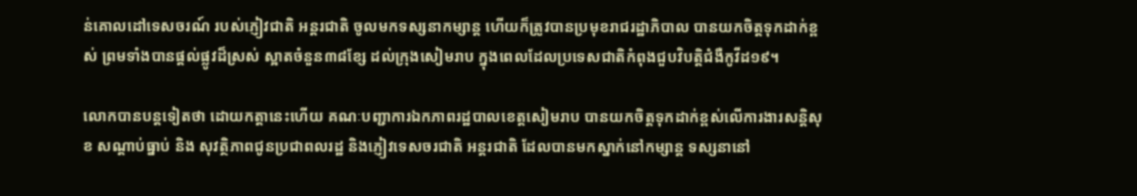ន់គោលដៅទេសចរណ៍ របស់ភ្ញៀវជាតិ អន្តរជាតិ ចូលមកទស្សនាកម្សាន្ត ហើយក៏ត្រូវបានប្រមុខរាជរដ្ឋាភិបាល បានយកចិត្តទុកដាក់ខ្ពស់ ព្រមទាំងបានផ្តល់ផ្លូវដ៏ស្រស់ ស្អាតចំនួន៣៨ខ្សែ ដល់ក្រុងសៀមរាប ក្នុងពេលដែលប្រទេសជាតិកំពុងជួបវិបត្តិជំងឺកូវីដ១៩។

លោកបានបន្តទៀតថា ដោយកត្តានេះហើយ គណៈបញ្ជាការឯកភាពរដ្ឋបាលខេត្តសៀមរាប បានយកចិត្តទុកដាក់ខ្ពស់លើការងារសន្តិសុខ សណ្តាប់ធ្នាប់ និង សុវត្ថិភាពជូនប្រជាពលរដ្ឋ និងភ្ញៀវទេសចរជាតិ អន្តរជាតិ ដែលបានមកស្នាក់នៅកម្សាន្ត ទស្សនានៅ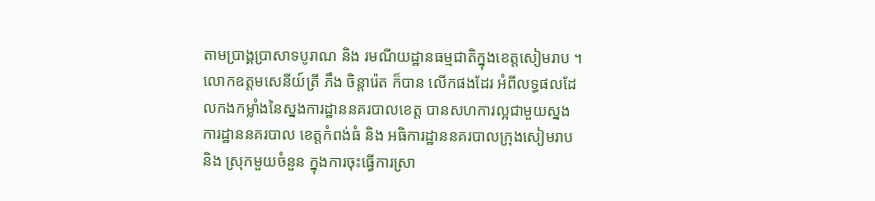តាមប្រាង្គប្រាសាទបូរាណ និង រមណីយដ្ឋានធម្មជាតិក្នុងខេត្តសៀមរាប ។
លោកឧត្តមសេនីយ៍ត្រី ភឹង ចិន្តារ៉េត ក៏បាន លើកផងដែរ អំពីលទ្ធផលដែលកងកម្លាំងនៃស្នងការដ្ឋាននគរបាលខេត្ត បានសហការល្អជាមួយស្នងការដ្ឋាននគរបាល ខេត្តកំពង់ធំ និង អធិការដ្ឋាននគរបាលក្រុងសៀមរាប និង ស្រុកមួយចំនួន ក្នុងការចុះធ្វើការស្រា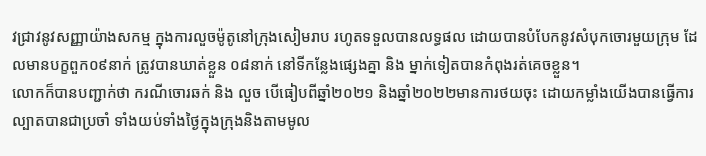វជ្រាវនូវសញ្ញាយ៉ាងសកម្ម ក្នុងការលួចម៉ូតូនៅក្រុងសៀមរាប រហូតទទួលបានលទ្ធផល ដោយបានបំបែកនូវសំបុកចោរមួយក្រុម ដែលមានបក្ខពួក០៩នាក់ ត្រូវបានឃាត់ខ្លួន ០៨នាក់ នៅទីកន្លែងផ្សេងគ្នា និង ម្នាក់ទៀតបានកំពុងរត់គេចខ្លួន។
លោកក៏បានបញ្ជាក់ថា ករណីចោរឆក់ និង លួច បើធៀបពីឆ្នាំ២០២១ និងឆ្នាំ២០២២មានការថយចុះ ដោយកម្លាំងយើងបានធ្វើការល្បាតបានជាប្រចាំ ទាំងយប់ទាំងថ្ងៃក្នុងក្រុងនិងតាមមូល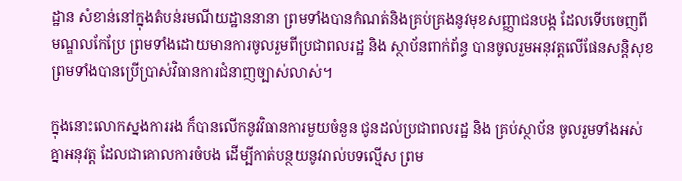ដ្ឋាន សំខាន់នៅក្នុងតំបន់រមណីយដ្ឋាននានា ព្រមទាំងបានកំណត់និងគ្រប់គ្រងនូវមុខសញ្ញាជនបង្ក ដែលទើបចេញពីមណ្ឌលកែប្រែ ព្រមទាំងដោយមានការចូលរួមពីប្រជាពលរដ្ឋ និង ស្ថាប័នពាក់ព័ន្ធ បានចូលរួមអនុវត្តលើផែនសន្តិសុខ ព្រមទាំងបានប្រើប្រាស់វិធានការជំនាញច្បាស់លាស់។

ក្នុងនោះលោកស្នងការរង ក៏បានលើកនូវវិធានការមួយចំនួន ជូនដល់ប្រជាពលរដ្ឋ និង គ្រប់ស្ថាប័ន ចូលរួមទាំងអស់គ្នាអនុវត្ត ដែលជាគោលការចំបង ដើម្បីកាត់បន្ថយនូវរាល់បទល្មើស ព្រម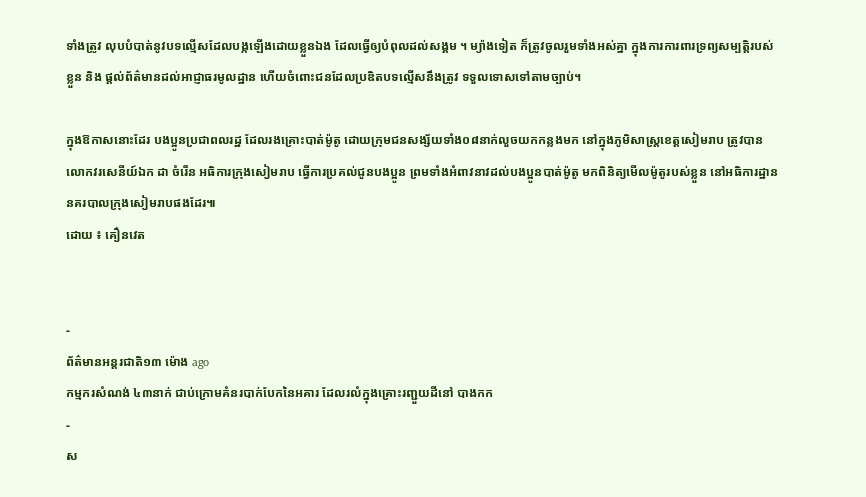ទាំងត្រូវ លុបបំបាត់នូវបទល្មើសដែលបង្កឡើងដោយខ្លួនឯង ដែលធ្វើឲ្យបំពុលដល់សង្គម ។ ម្យ៉ាងទៀត ក៏ត្រូវចូលរួមទាំងអស់គ្នា ក្នុងការការពារទ្រព្យសម្បត្តិរបស់ខ្លួន និង ផ្តល់ព័ត៌មានដល់អាជ្ញាធរមូលដ្ឋាន ហើយចំពោះជនដែលប្រឌិតបទល្មើសនឹងត្រូវ ទទួលទោសទៅតាមច្បាប់។

ក្នុងឱកាសនោះដែរ បងប្អូនប្រជាពលរដ្ឋ ដែលរងគ្រោះបាត់ម៉ូតូ ដោយក្រុមជនសង្ស័យទាំង០៨នាក់លួចយកកន្លងមក នៅក្នុងភូមិសាស្ត្រខេត្តសៀមរាប ត្រូវបានលោកវរសេនីយ៍ឯក ដា ចំរើន អធិការក្រុងសៀមរាប ធ្វើការប្រគល់ជូនបងប្អូន ព្រមទាំងអំពាវនាវដល់បងប្អូនបាត់ម៉ូតូ មកពិនិត្យមើលម៉ូតូរបស់ខ្លួន នៅអធិការដ្ឋាននគរបាលក្រុងសៀមរាបផងដែរ៕
ដោយ ៖ គឿនវេត


-
ព័ត៌មានអន្ដរជាតិ១៣ ម៉ោង ago
កម្មករសំណង់ ៤៣នាក់ ជាប់ក្រោមគំនរបាក់បែកនៃអគារ ដែលរលំក្នុងគ្រោះរញ្ជួយដីនៅ បាងកក
-
ស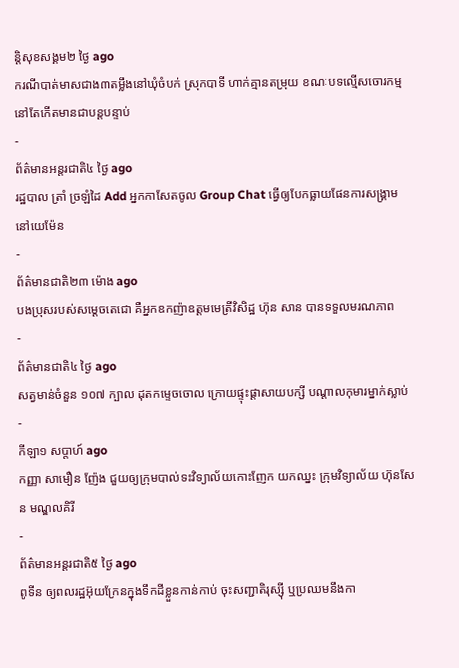ន្តិសុខសង្គម២ ថ្ងៃ ago
ករណីបាត់មាសជាង៣តម្លឹងនៅឃុំចំបក់ ស្រុកបាទី ហាក់គ្មានតម្រុយ ខណៈបទល្មើសចោរកម្មនៅតែកើតមានជាបន្តបន្ទាប់
-
ព័ត៌មានអន្ដរជាតិ៤ ថ្ងៃ ago
រដ្ឋបាល ត្រាំ ច្រឡំដៃ Add អ្នកកាសែតចូល Group Chat ធ្វើឲ្យបែកធ្លាយផែនការសង្គ្រាម នៅយេម៉ែន
-
ព័ត៌មានជាតិ២៣ ម៉ោង ago
បងប្រុសរបស់សម្ដេចតេជោ គឺអ្នកឧកញ៉ាឧត្តមមេត្រីវិសិដ្ឋ ហ៊ុន សាន បានទទួលមរណភាព
-
ព័ត៌មានជាតិ៤ ថ្ងៃ ago
សត្វមាន់ចំនួន ១០៧ ក្បាល ដុតកម្ទេចចោល ក្រោយផ្ទុះផ្ដាសាយបក្សី បណ្តាលកុមារម្នាក់ស្លាប់
-
កីឡា១ សប្តាហ៍ ago
កញ្ញា សាមឿន ញ៉ែង ជួយឲ្យក្រុមបាល់ទះវិទ្យាល័យកោះញែក យកឈ្នះ ក្រុមវិទ្យាល័យ ហ៊ុនសែន មណ្ឌលគិរី
-
ព័ត៌មានអន្ដរជាតិ៥ ថ្ងៃ ago
ពូទីន ឲ្យពលរដ្ឋអ៊ុយក្រែនក្នុងទឹកដីខ្លួនកាន់កាប់ ចុះសញ្ជាតិរុស្ស៊ី ឬប្រឈមនឹងកា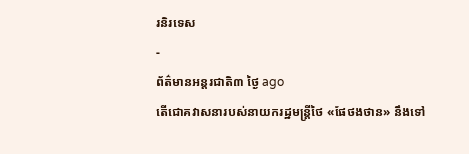រនិរទេស
-
ព័ត៌មានអន្ដរជាតិ៣ ថ្ងៃ ago
តើជោគវាសនារបស់នាយករដ្ឋមន្ត្រីថៃ «ផែថងថាន» នឹងទៅ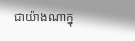ជាយ៉ាងណាក្នុ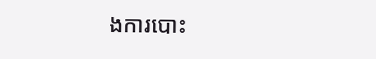ងការបោះ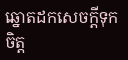ឆ្នោតដកសេចក្តីទុកចិត្ត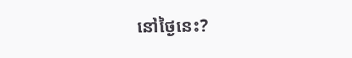នៅថ្ងៃនេះ?